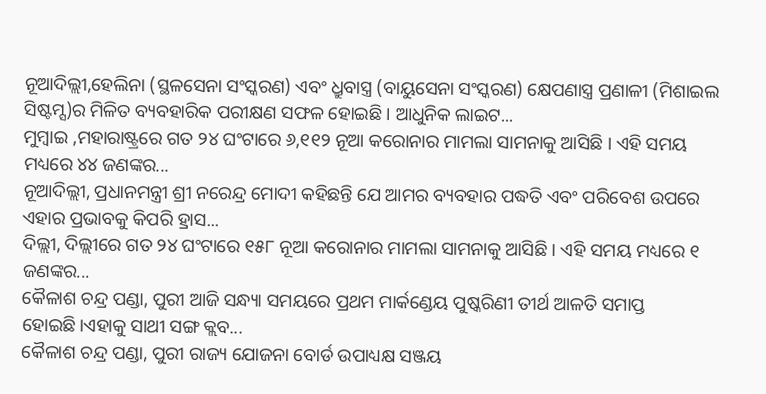ନୂଆଦିଲ୍ଲୀ,ହେଲିନା (ସ୍ଥଳସେନା ସଂସ୍କରଣ) ଏବଂ ଧ୍ରୁବାସ୍ତ୍ର (ବାୟୁସେନା ସଂସ୍କରଣ) କ୍ଷେପଣାସ୍ତ୍ର ପ୍ରଣାଳୀ (ମିଶାଇଲ ସିଷ୍ଟମ୍ସ)ର ମିଳିତ ବ୍ୟବହାରିକ ପରୀକ୍ଷଣ ସଫଳ ହୋଇଛି । ଆଧୁନିକ ଲାଇଟ...
ମୁମ୍ବାଇ ,ମହାରାଷ୍ଟ୍ରରେ ଗତ ୨୪ ଘଂଟାରେ ୬,୧୧୨ ନୂଆ କରୋନାର ମାମଲା ସାମନାକୁ ଆସିଛି । ଏହି ସମୟ ମଧ୍ୟରେ ୪୪ ଜଣଙ୍କର...
ନୂଆଦିଲ୍ଲୀ, ପ୍ରଧାନମନ୍ତ୍ରୀ ଶ୍ରୀ ନରେନ୍ଦ୍ର ମୋଦୀ କହିଛନ୍ତି ଯେ ଆମର ବ୍ୟବହାର ପଦ୍ଧତି ଏବଂ ପରିବେଶ ଉପରେ ଏହାର ପ୍ରଭାବକୁ କିପରି ହ୍ରାସ...
ଦିଲ୍ଲୀ, ଦିଲ୍ଲୀରେ ଗତ ୨୪ ଘଂଟାରେ ୧୫୮ ନୂଆ କରୋନାର ମାମଲା ସାମନାକୁ ଆସିଛି । ଏହି ସମୟ ମଧ୍ୟରେ ୧ ଜଣଙ୍କର...
କୈଳାଶ ଚନ୍ଦ୍ର ପଣ୍ଡା, ପୁରୀ ଆଜି ସନ୍ଧ୍ୟା ସମୟରେ ପ୍ରଥମ ମାର୍କଣ୍ଡେୟ ପୁଷ୍କରିଣୀ ତୀର୍ଥ ଆଳତି ସମାପ୍ତ ହୋଇଛି।ଏହାକୁ ସାଥୀ ସଙ୍ଗ କ୍ଲବ...
କୈଳାଶ ଚନ୍ଦ୍ର ପଣ୍ଡା, ପୁରୀ ରାଜ୍ୟ ଯୋଜନା ବୋର୍ଡ ଉପାଧ୍ୟକ୍ଷ ସଞ୍ଜୟ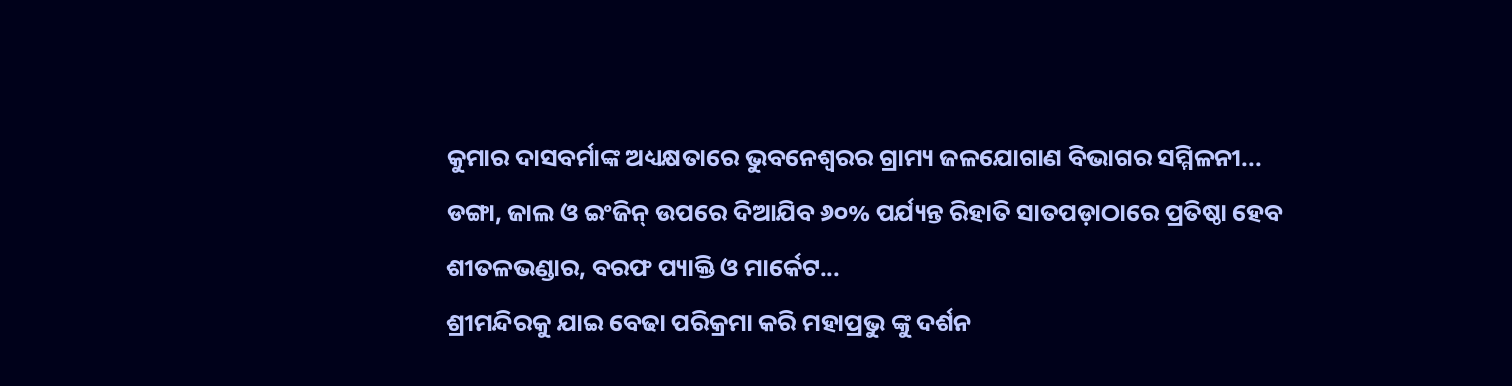କୁମାର ଦାସବର୍ମାଙ୍କ ଅଧ୍ୟକ୍ଷତାରେ ଭୁବନେଶ୍ଵରର ଗ୍ରାମ୍ୟ ଜଳଯୋଗାଣ ବିଭାଗର ସମ୍ମିଳନୀ...
ଡଙ୍ଗା, ଜାଲ ଓ ଇଂଜିନ୍ ଉପରେ ଦିଆଯିବ ୬୦% ପର୍ଯ୍ୟନ୍ତ ରିହାତି ସାତପଡ଼ାଠାରେ ପ୍ରତିଷ୍ଠା ହେବ ଶୀତଳଭଣ୍ଡାର, ବରଫ ପ୍ୟାକ୍ତି ଓ ମାର୍କେଟ...
ଶ୍ରୀମନ୍ଦିରକୁ ଯାଇ ବେଢା ପରିକ୍ରମା କରି ମହାପ୍ରଭୁ ଙ୍କୁ ଦର୍ଶନ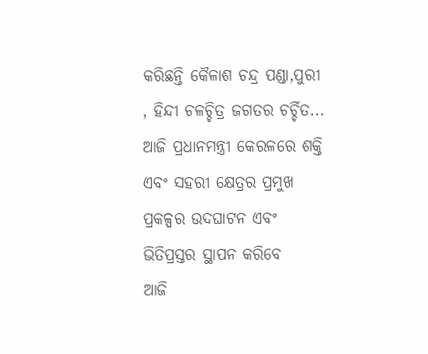କରିଛନ୍ତି କୈଳାଶ ଚନ୍ଦ୍ର ପଣ୍ଡା,ପୁରୀ , ହିନ୍ଦୀ ଚଳଚ୍ଚିତ୍ର ଜଗତର ଚର୍ଚ୍ଚିତ...
ଆଜି ପ୍ରଧାନମନ୍ତ୍ରୀ କେରଳରେ ଶକ୍ତି ଏବଂ ସହରୀ କ୍ଷେତ୍ରର ପ୍ରମୁଖ ପ୍ରକଳ୍ପର ଉଦଘାଟନ ଏବଂ ଭିତିପ୍ରସ୍ତର ସ୍ଥାପନ କରିବେ
ଆଜି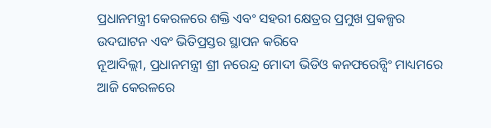ପ୍ରଧାନମନ୍ତ୍ରୀ କେରଳରେ ଶକ୍ତି ଏବଂ ସହରୀ କ୍ଷେତ୍ରର ପ୍ରମୁଖ ପ୍ରକଳ୍ପର ଉଦଘାଟନ ଏବଂ ଭିତିପ୍ରସ୍ତର ସ୍ଥାପନ କରିବେ
ନୂଆଦିଲ୍ଲୀ, ପ୍ରଧାନମନ୍ତ୍ରୀ ଶ୍ରୀ ନରେନ୍ଦ୍ର ମୋଦୀ ଭିଡିଓ କନଫରେନ୍ସିଂ ମାଧ୍ୟମରେ ଆଜି କେରଳରେ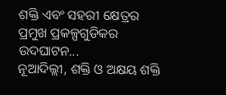ଶକ୍ତି ଏବଂ ସହରୀ କ୍ଷେତ୍ରର ପ୍ରମୁଖ ପ୍ରକଳ୍ପଗୁଡିକର ଉଦଘାଟନ...
ନୂଆଦିଲ୍ଲୀ, ଶକ୍ତି ଓ ଅକ୍ଷୟ ଶକ୍ତି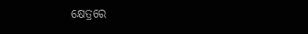କ୍ଷେତ୍ରରେ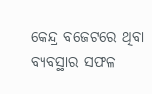କେନ୍ଦ୍ର ବଜେଟରେ ଥିବା ବ୍ୟବସ୍ଥାର ସଫଳ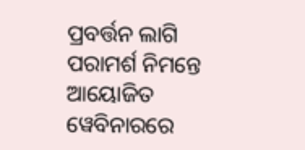ପ୍ରବର୍ତ୍ତନ ଲାଗି ପରାମର୍ଶ ନିମନ୍ତେ ଆୟୋଜିତ ୱେବିନାରରେ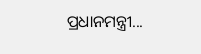ପ୍ରଧାନମନ୍ତ୍ରୀ...